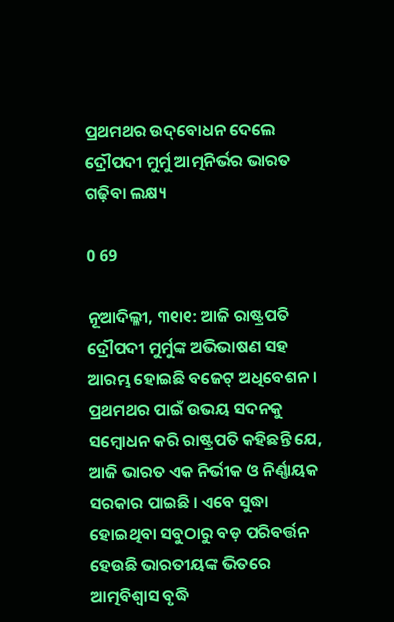ପ୍ରଥମଥର ଉଦ୍‌ବୋଧନ ଦେଲେ ଦ୍ରୌପଦୀ ମୁର୍ମୁ ଆତ୍ମନିର୍ଭର ଭାରତ ଗଢ଼ିବା ଲକ୍ଷ୍ୟ

0 69

ନୂଆଦିଲ୍ଳୀ, ୩୧ା୧: ଆଜି ରାଷ୍ଟ୍ରପତି ଦ୍ରୌପଦୀ ମୁର୍ମୁଙ୍କ ଅଭିଭାଷଣ ସହ ଆରମ୍ଭ ହୋଇଛି ବଜେଟ୍ ଅଧିବେଶନ । ପ୍ରଥମଥର ପାଇଁ ଉଭୟ ସଦନକୁ ସମ୍ବୋଧନ କରି ରାଷ୍ଟ୍ରପତି କହିଛନ୍ତି ଯେ, ଆଜି ଭାରତ ଏକ ନିର୍ଭୀକ ଓ ନିର୍ଣ୍ଣାୟକ ସରକାର ପାଇଛି । ଏବେ ସୁଦ୍ଧା ହୋଇଥିବା ସବୁଠାରୁ ବଡ଼ ପରିବର୍ତ୍ତନ ହେଉଛି ଭାରତୀୟଙ୍କ ଭିତରେ ଆତ୍ମବିଶ୍ୱାସ ବୃଦ୍ଧି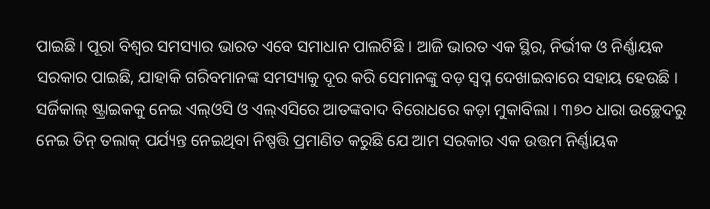ପାଇଛି । ପୂରା ବିଶ୍ୱର ସମସ୍ୟାର ଭାରତ ଏବେ ସମାଧାନ ପାଲଟିଛି । ଆଜି ଭାରତ ଏକ ସ୍ଥିର, ନିର୍ଭୀକ ଓ ନିର୍ଣ୍ଣାୟକ ସରକାର ପାଇଛି, ଯାହାକି ଗରିବମାନଙ୍କ ସମସ୍ୟାକୁ ଦୂର କରି ସେମାନଙ୍କୁ ବଡ଼ ସ୍ୱପ୍ନ ଦେଖାଇବାରେ ସହାୟ ହେଉଛି । ସର୍ଜିକାଲ୍ ଷ୍ଟ୍ରାଇକକୁ ନେଇ ଏଲ୍‌ଓସି ଓ ଏଲ୍‌ଏସିରେ ଆତଙ୍କବାଦ ବିରୋଧରେ କଡ଼ା ମୁକାବିଲା । ୩୭୦ ଧାରା ଉଚ୍ଛେଦରୁ ନେଇ ତିନ୍ ତଲାକ୍ ପର୍ଯ୍ୟନ୍ତ ନେଇଥିବା ନିଷ୍ପତ୍ତି ପ୍ରମାଣିତ କରୁଛି ଯେ ଆମ ସରକାର ଏକ ଉତ୍ତମ ନିର୍ଣ୍ଣାୟକ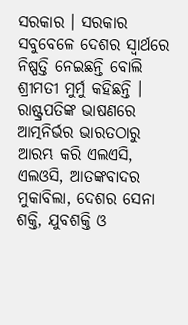ସରକାର । ସରକାର ସବୁବେଳେ ଦେଶର ସ୍ୱାର୍ଥରେ ନିଷ୍ପତ୍ତି ନେଇଛନ୍ତି ବୋଲି ଶ୍ରୀମତୀ ମୁର୍ମୁ କହିଛନ୍ତି । ରାଷ୍ଟ୍ରପତିଙ୍କ ଭାଷଣରେ ଆତ୍ମନିର୍ଭର ଭାରତଠାରୁ ଆରମ୍ଭ କରି ଏଲଏସି, ଏଲଓସି, ଆତଙ୍କବାଦର ମୁକାବିଲା, ଦେଶର ସେନା ଶକ୍ତି, ଯୁବଶକ୍ତି ଓ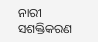ନାରୀ ସଶକ୍ତିକରଣ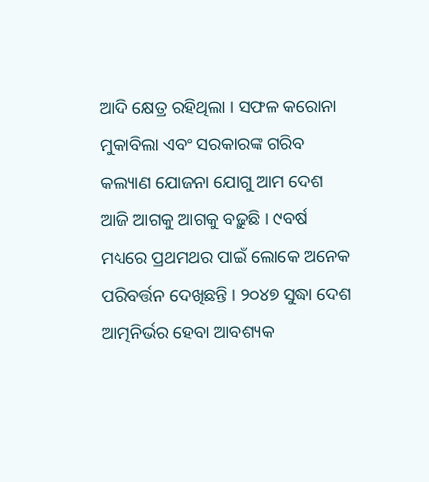ଆଦି କ୍ଷେତ୍ର ରହିଥିଲା । ସଫଳ କରୋନା ମୁକାବିଲା ଏବଂ ସରକାରଙ୍କ ଗରିବ କଲ୍ୟାଣ ଯୋଜନା ଯୋଗୁ ଆମ ଦେଶ ଆଜି ଆଗକୁ ଆଗକୁ ବଢ଼ୁଛି । ୯ବର୍ଷ ମଧ୍ୟରେ ପ୍ରଥମଥର ପାଇଁ ଲୋକେ ଅନେକ ପରିବର୍ତ୍ତନ ଦେଖିଛନ୍ତି । ୨୦୪୭ ସୁଦ୍ଧା ଦେଶ ଆତ୍ମନିର୍ଭର ହେବା ଆବଶ୍ୟକ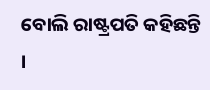ବୋଲି ରାଷ୍ଟ୍ରପତି କହିଛନ୍ତି ।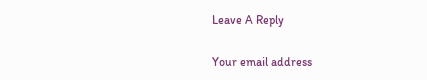Leave A Reply

Your email address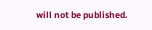will not be published.